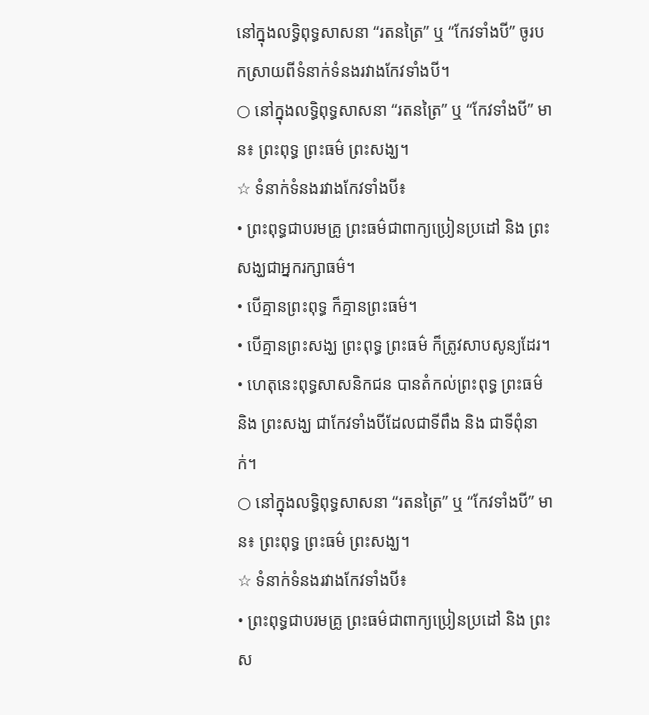នៅក្នុងលទ្ធិពុទ្ធសាសនា “រតនត្រៃ” ឬ “កែវទាំងបី” ចូរបកស្រាយពីទំនាក់ទំនងរវាងកែវទាំងបី។
○ នៅក្នុងលទ្ធិពុទ្ធសាសនា “រតនត្រៃ” ឬ “កែវទាំងបី” មាន៖ ព្រះពុទ្ធ ព្រះធម៌ ព្រះសង្ឃ។
☆ ទំនាក់ទំនងរវាងកែវទាំងបី៖
• ព្រះពុទ្ធជាបរមគ្រូ ព្រះធម៌ជាពាក្យប្រៀនប្រដៅ និង ព្រះសង្ឃជាអ្នករក្សាធម៌។
• បើគ្មានព្រះពុទ្ធ ក៏គ្មានព្រះធម៌។
• បើគ្មានព្រះសង្ឃ ព្រះពុទ្ធ ព្រះធម៌ ក៏ត្រូវសាបសូន្យដែរ។
• ហេតុនេះពុទ្ធសាសនិកជន បានតំកល់ព្រះពុទ្ធ ព្រះធម៌ និង ព្រះសង្ឃ ជាកែវទាំងបីដែលជាទីពឹង និង ជាទីពុំនាក់។
○ នៅក្នុងលទ្ធិពុទ្ធសាសនា “រតនត្រៃ” ឬ “កែវទាំងបី” មាន៖ ព្រះពុទ្ធ ព្រះធម៌ ព្រះសង្ឃ។
☆ ទំនាក់ទំនងរវាងកែវទាំងបី៖
• ព្រះពុទ្ធជាបរមគ្រូ ព្រះធម៌ជាពាក្យប្រៀនប្រដៅ និង ព្រះស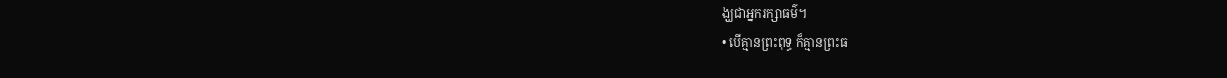ង្ឃជាអ្នករក្សាធម៌។
• បើគ្មានព្រះពុទ្ធ ក៏គ្មានព្រះធ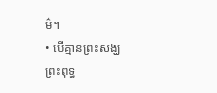ម៌។
• បើគ្មានព្រះសង្ឃ ព្រះពុទ្ធ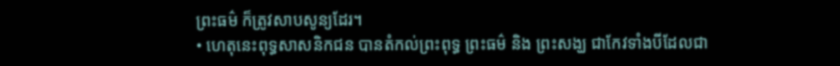ព្រះធម៌ ក៏ត្រូវសាបសូន្យដែរ។
• ហេតុនេះពុទ្ធសាសនិកជន បានតំកល់ព្រះពុទ្ធ ព្រះធម៌ និង ព្រះសង្ឃ ជាកែវទាំងបីដែលជា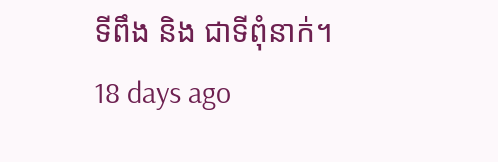ទីពឹង និង ជាទីពុំនាក់។
18 days ago